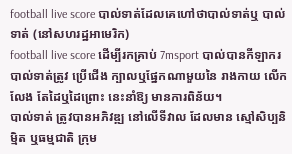football live score បាល់ទាត់ដែលគេហៅថាបាល់ទាត់ឬ បាល់ទាត់ (នៅសហរដ្ឋអាមេរិក)
football live score ដើម្បីរកគ្រាប់ 7msport បាល់បានកីឡាករ បាល់ទាត់ត្រូវ ប្រើជើង ក្បាលឬផ្នែកណាមួយនៃ រាងកាយ លើកលែង តែដៃឬដៃព្រោះ នេះនាំឱ្យ មានការពិន័យ។
បាល់ទាត់ ត្រូវបានអភិវឌ្ឍ នៅលើទីវាល ដែលមាន ស្មៅសិប្បនិម្មិត ឬធម្មជាតិ ក្រុម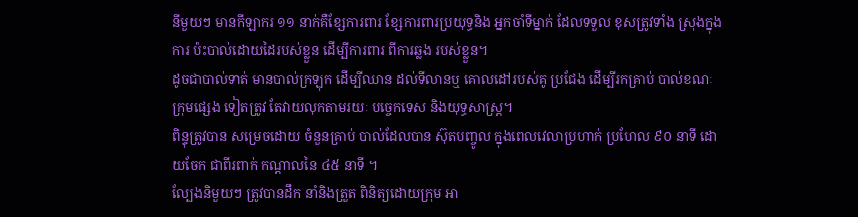នីមួយៗ មានកីឡាករ ១១ នាក់គឺខ្សែការពារ ខ្សែការពារប្រយុទ្ធនិង អ្នកចាំទីម្នាក់ ដែលទទួល ខុសត្រូវទាំង ស្រុងក្នុងការ ប៉ះបាល់ដោយដៃរបស់ខ្លួន ដើម្បីការពារ ពីការឆ្លង របស់ខ្លួន។
ដូចជាបាល់ទាត់ មានបាល់ក្រឡុក ដើម្បីឈាន ដល់ទីលានឬ គោលដៅរបស់គូ ប្រជែង ដើម្បីរកគ្រាប់ បាល់ខណៈ ក្រុមផ្សេង ទៀតត្រូវ តែវាយលុកតាមរយៈ បច្ចេកទេស និងយុទ្ធសាស្ត្រ។
ពិន្ទុត្រូវបាន សម្រេចដោយ ចំនួនគ្រាប់ បាល់ដែលបាន ស៊ុតបញ្ចូល ក្នុងពេលវេលាប្រហាក់ ប្រហែល ៩០ នាទី ដោយចែក ជាពីរពាក់ កណ្តាលនៃ ៤៥ នាទី ។
ល្បែងនិមួយៗ ត្រូវបានដឹក នាំនិងត្រួត ពិនិត្យដោយក្រុម អា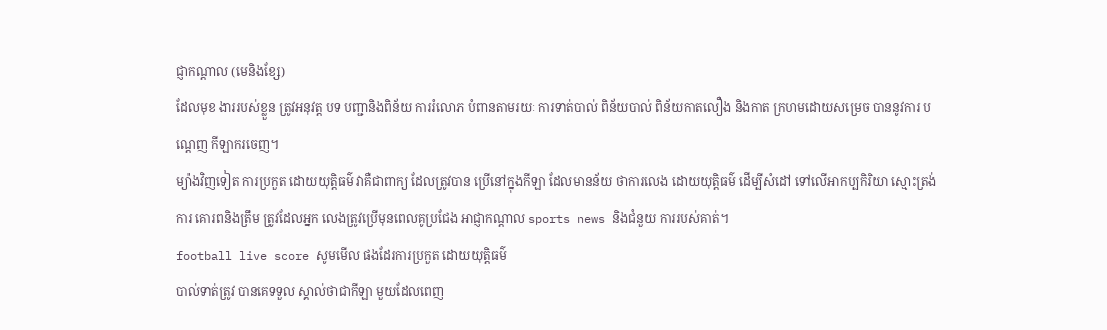ជ្ញាកណ្តាល (មេនិងខ្សែ)
ដែលមុខ ងាររបស់ខ្លួន ត្រូវអនុវត្ត បទ បញ្ជានិងពិន័យ ការរំលោភ បំពានតាមរយៈ ការទាត់បាល់ ពិន័យបាល់ ពិន័យកាតលឿង និងកាត ក្រហមដោយសម្រេច បាននូវការ បណ្តេញ កីឡាករចេញ។
ម្យ៉ាងវិញទៀត ការប្រកួត ដោយយុត្តិធម៌ វាគឺជាពាក្យ ដែលត្រូវបាន ប្រើនៅក្នុងកីឡា ដែលមានន័យ ថាការលេង ដោយយុត្តិធម៌ ដើម្បីសំដៅ ទៅលើអាកប្បកិរិយា ស្មោះត្រង់ការ គោរពនិងត្រឹម ត្រូវដែលអ្នក លេងត្រូវប្រើមុនពេលគូប្រជែង អាជ្ញាកណ្តាល sports news និងជំនួយ ការរបស់គាត់។
football live score សូមមើល ផងដែរការប្រកួត ដោយយុត្តិធម៌
បាល់ទាត់ត្រូវ បានគេទទួល ស្គាល់ថាជាកីឡា មួយដែលពេញ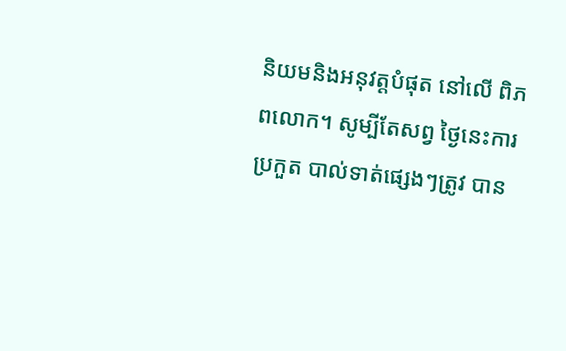និយមនិងអនុវត្តបំផុត នៅលើ ពិភពលោក។ សូម្បីតែសព្វ ថ្ងៃនេះការប្រកួត បាល់ទាត់ផ្សេងៗត្រូវ បាន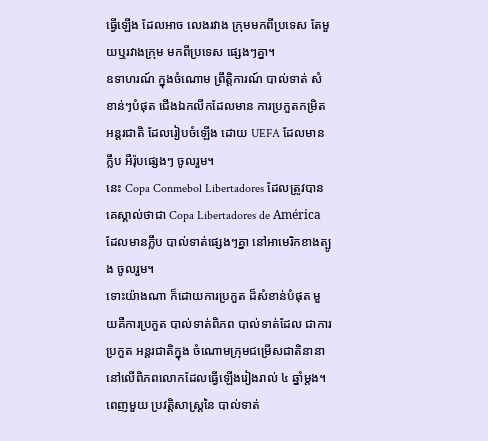ធ្វើឡើង ដែលអាច លេងរវាង ក្រុមមកពីប្រទេស តែមួយឬរវាងក្រុម មកពីប្រទេស ផ្សេងៗគ្នា។
ឧទាហរណ៍ ក្នុងចំណោម ព្រឹត្តិការណ៍ បាល់ទាត់ សំខាន់ៗបំផុត ជើងឯកលីកដែលមាន ការប្រកួតកម្រិត អន្តរជាតិ ដែលរៀបចំឡើង ដោយ UEFA ដែលមានក្លឹប អឺរ៉ុបផ្សេងៗ ចូលរួម។
នេះ Copa Conmebol Libertadores ដែលត្រូវបាន គេស្គាល់ថាជា Copa Libertadores de América ដែលមានក្លឹប បាល់ទាត់ផ្សេងៗគ្នា នៅអាមេរិកខាងត្បូង ចូលរួម។
ទោះយ៉ាងណា ក៏ដោយការប្រកួត ដ៏សំខាន់បំផុត មួយគឺការប្រកួត បាល់ទាត់ពិភព បាល់ទាត់ដែល ជាការប្រកួត អន្តរជាតិក្នុង ចំណោមក្រុមជម្រើសជាតិនានានៅលើពិភពលោកដែលធ្វើឡើងរៀងរាល់ ៤ ឆ្នាំម្តង។
ពេញមួយ ប្រវត្តិសាស្ត្រនៃ បាល់ទាត់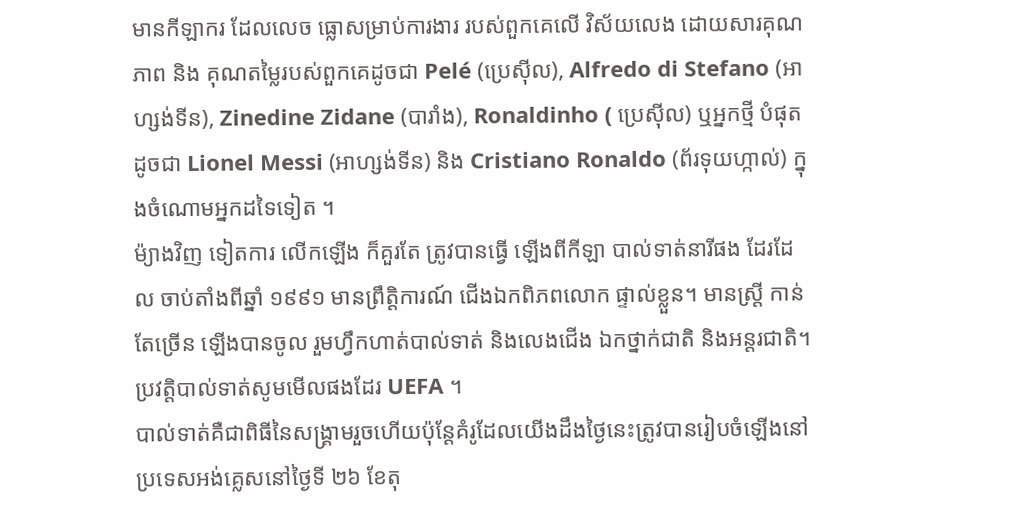មានកីឡាករ ដែលលេច ធ្លោសម្រាប់ការងារ របស់ពួកគេលើ វិស័យលេង ដោយសារគុណភាព និង គុណតម្លៃរបស់ពួកគេដូចជា Pelé (ប្រេស៊ីល), Alfredo di Stefano (អាហ្សង់ទីន), Zinedine Zidane (បារាំង), Ronaldinho ( ប្រេស៊ីល) ឬអ្នកថ្មី បំផុតដូចជា Lionel Messi (អាហ្សង់ទីន) និង Cristiano Ronaldo (ព័រទុយហ្កាល់) ក្នុងចំណោមអ្នកដទៃទៀត ។
ម៉្យាងវិញ ទៀតការ លើកឡើង ក៏គួរតែ ត្រូវបានធ្វើ ឡើងពីកីឡា បាល់ទាត់នារីផង ដែរដែល ចាប់តាំងពីឆ្នាំ ១៩៩១ មានព្រឹត្តិការណ៍ ជើងឯកពិភពលោក ផ្ទាល់ខ្លួន។ មានស្ត្រី កាន់តែច្រើន ឡើងបានចូល រួមហ្វឹកហាត់បាល់ទាត់ និងលេងជើង ឯកថ្នាក់ជាតិ និងអន្តរជាតិ។
ប្រវត្តិបាល់ទាត់សូមមើលផងដែរ UEFA ។
បាល់ទាត់គឺជាពិធីនៃសង្គ្រាមរួចហើយប៉ុន្តែគំរូដែលយើងដឹងថ្ងៃនេះត្រូវបានរៀបចំឡើងនៅប្រទេសអង់គ្លេសនៅថ្ងៃទី ២៦ ខែតុ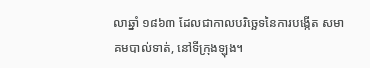លាឆ្នាំ ១៨៦៣ ដែលជាកាលបរិច្ឆេទនៃការបង្កើត សមាគមបាល់ទាត់, នៅទីក្រុងឡុង។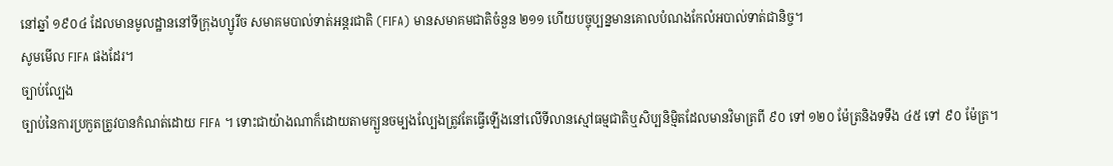នៅឆ្នាំ ១៩០៤ ដែលមានមូលដ្ឋាននៅទីក្រុងហ្សូរីច សមាគមបាល់ទាត់អន្ដរជាតិ (FIFA) មានសមាគមជាតិចំនួន ២១១ ហើយបច្ចុប្បន្នមានគោលបំណងកែលំអបាល់ទាត់ជានិច្ច។
សូមមើល FIFA ផងដែរ។
ច្បាប់ល្បែង
ច្បាប់នៃការប្រកួតត្រូវបានកំណត់ដោយ FIFA ។ ទោះជាយ៉ាងណាក៏ដោយតាមក្បួនចម្បងល្បែងត្រូវតែធ្វើឡើងនៅលើទីលានស្មៅធម្មជាតិឬសិប្បនិម្មិតដែលមានវិមាត្រពី ៩០ ទៅ ១២០ ម៉ែត្រនិងទទឹង ៤៥ ទៅ ៩០ ម៉ែត្រ។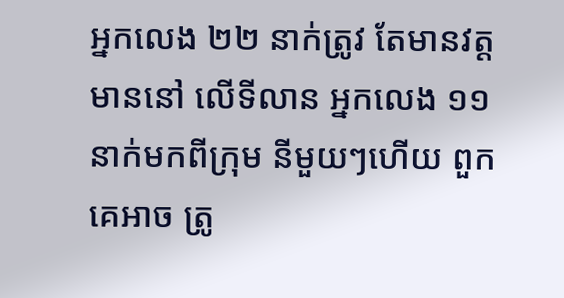អ្នកលេង ២២ នាក់ត្រូវ តែមានវត្ត មាននៅ លើទីលាន អ្នកលេង ១១ នាក់មកពីក្រុម នីមួយៗហើយ ពួកគេអាច ត្រូ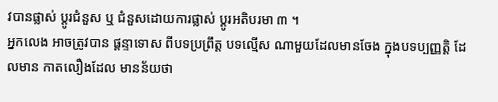វបានផ្លាស់ ប្តូរជំនួស ឬ ជំនួសដោយការផ្លាស់ ប្តូរអតិបរមា ៣ ។
អ្នកលេង អាចត្រូវបាន ផ្តន្ទាទោស ពីបទប្រព្រឹត្ដ បទល្មើស ណាមួយដែលមានចែង ក្នុងបទប្បញ្ញត្តិ ដែលមាន កាតលឿងដែល មានន័យថា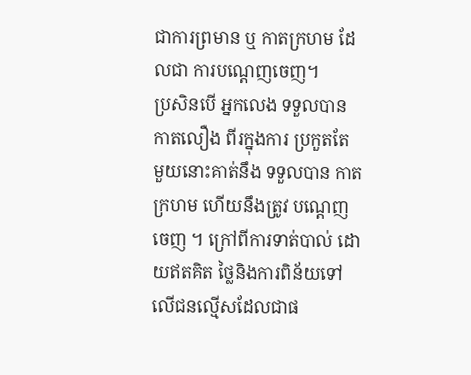ជាការព្រមាន ឬ កាតក្រហម ដែលជា ការបណ្តេញចេញ។
ប្រសិនបើ អ្នកលេង ទទួលបាន កាតលឿង ពីរក្នុងការ ប្រកួតតែ មួយនោះគាត់នឹង ទទួលបាន កាតក្រហម ហើយនឹងត្រូវ បណ្តេញចេញ ។ ក្រៅពីការទាត់បាល់ ដោយឥតគិត ថ្លៃនិងការពិន័យទៅលើជនល្មើសដែលជាផ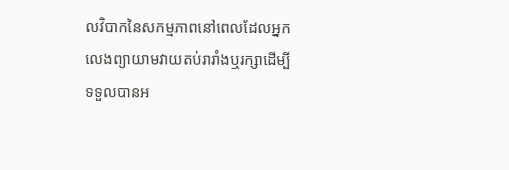លវិបាកនៃសកម្មភាពនៅពេលដែលអ្នកលេងព្យាយាមវាយតប់រារាំងឬរក្សាដើម្បីទទួលបានអ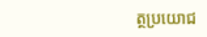ត្ថប្រយោជ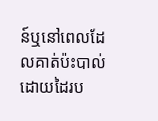ន៍ឬនៅពេលដែលគាត់ប៉ះបាល់ដោយដៃរប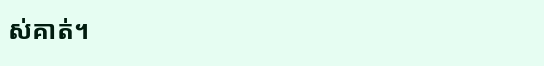ស់គាត់។